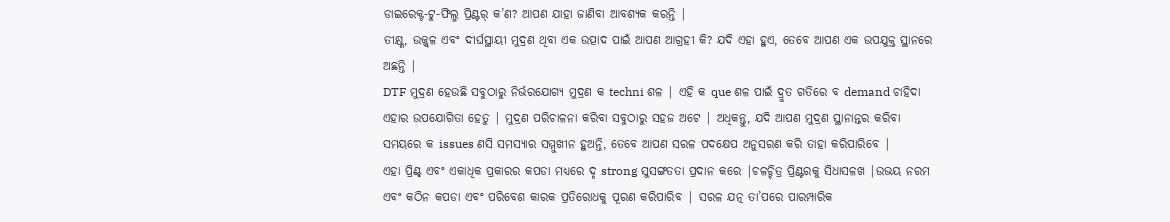ଡାଇରେକ୍ଟ-ଟୁ-ଫିଲ୍ମ ପ୍ରିଣ୍ଟର୍ କ’ଣ? ଆପଣ ଯାହା ଜାଣିବା ଆବଶ୍ୟକ କରନ୍ତି |
ତୀକ୍ଷ୍ଣ, ଉଜ୍ଜ୍ୱଳ ଏବଂ ଦୀର୍ଘସ୍ଥାୟୀ ମୁଦ୍ରଣ ଥିବା ଏକ ଉତ୍ପାଦ ପାଇଁ ଆପଣ ଆଗ୍ରହୀ କି? ଯଦି ଏହା ହୁଏ, ତେବେ ଆପଣ ଏକ ଉପଯୁକ୍ତ ସ୍ଥାନରେ ଅଛନ୍ତି |
DTF ମୁଦ୍ରଣ ହେଉଛି ସବୁଠାରୁ ନିର୍ଭରଯୋଗ୍ୟ ମୁଦ୍ରଣ କ techni ଶଳ | ଏହି କ que ଶଳ ପାଇଁ ଦ୍ରୁତ ଗତିରେ ବ demand ଚାହିଦା ଏହାର ଉପଯୋଗିତା ହେତୁ | ମୁଦ୍ରଣ ପରିଚାଳନା କରିବା ସବୁଠାରୁ ସହଜ ଅଟେ | ଅଧିକନ୍ତୁ, ଯଦି ଆପଣ ମୁଦ୍ରଣ ସ୍ଥାନାନ୍ତର କରିବା ସମୟରେ କ issues ଣସି ସମସ୍ୟାର ସମ୍ମୁଖୀନ ହୁଅନ୍ତି, ତେବେ ଆପଣ ସରଳ ପଦକ୍ଷେପ ଅନୁସରଣ କରି ତାହା କରିପାରିବେ |
ଏହା ପ୍ରିଣ୍ଟ୍ ଏବଂ ଏକାଧିକ ପ୍ରକାରର କପଡା ମଧ୍ୟରେ ଦୃ strong ସୁସଙ୍ଗତତା ପ୍ରଦାନ କରେ |ଚଳଚ୍ଚିତ୍ର ପ୍ରିଣ୍ଟରକୁ ସିଧାସଳଖ |ଉଭୟ ନରମ ଏବଂ କଠିନ କପଡା ଏବଂ ପରିବେଶ କାରକ ପ୍ରତିରୋଧକୁ ପୂରଣ କରିପାରିବ | ସରଳ ଯତ୍ନ ତା’ପରେ ପାରମ୍ପାରିକ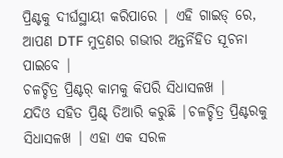ପ୍ରିଣ୍ଟକୁ ଦୀର୍ଘସ୍ଥାୟୀ କରିପାରେ | ଏହି ଗାଇଡ୍ ରେ, ଆପଣ DTF ମୁଦ୍ରଣର ଗଭୀର ଅନ୍ତର୍ନିହିତ ସୂଚନା ପାଇବେ |
ଚଳଚ୍ଚିତ୍ର ପ୍ରିଣ୍ଟର୍ କାମକୁ କିପରି ସିଧାସଳଖ |
ଯଦିଓ ସହିତ ପ୍ରିଣ୍ଟ୍ ତିଆରି କରୁଛି |ଚଳଚ୍ଚିତ୍ର ପ୍ରିଣ୍ଟରକୁ ସିଧାସଳଖ | ଏହା ଏକ ସରଳ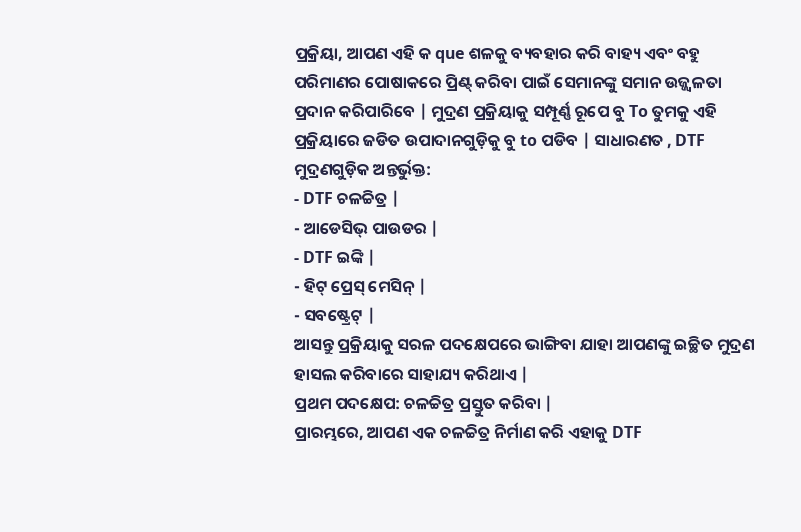ପ୍ରକ୍ରିୟା, ଆପଣ ଏହି କ que ଶଳକୁ ବ୍ୟବହାର କରି ବାହ୍ୟ ଏବଂ ବହୁ ପରିମାଣର ପୋଷାକରେ ପ୍ରିଣ୍ଟ୍ କରିବା ପାଇଁ ସେମାନଙ୍କୁ ସମାନ ଉଜ୍ଜ୍ୱଳତା ପ୍ରଦାନ କରିପାରିବେ | ମୁଦ୍ରଣ ପ୍ରକ୍ରିୟାକୁ ସମ୍ପୂର୍ଣ୍ଣ ରୂପେ ବୁ To ତୁମକୁ ଏହି ପ୍ରକ୍ରିୟାରେ ଜଡିତ ଉପାଦାନଗୁଡ଼ିକୁ ବୁ to ପଡିବ | ସାଧାରଣତ , DTF ମୁଦ୍ରଣଗୁଡ଼ିକ ଅନ୍ତର୍ଭୁକ୍ତ:
- DTF ଚଳଚ୍ଚିତ୍ର |
- ଆଡେସିଭ୍ ପାଉଡର |
- DTF ଇଙ୍କି |
- ହିଟ୍ ପ୍ରେସ୍ ମେସିନ୍ |
- ସବଷ୍ଟ୍ରେଟ୍ |
ଆସନ୍ତୁ ପ୍ରକ୍ରିୟାକୁ ସରଳ ପଦକ୍ଷେପରେ ଭାଙ୍ଗିବା ଯାହା ଆପଣଙ୍କୁ ଇଚ୍ଛିତ ମୁଦ୍ରଣ ହାସଲ କରିବାରେ ସାହାଯ୍ୟ କରିଥାଏ |
ପ୍ରଥମ ପଦକ୍ଷେପ: ଚଳଚ୍ଚିତ୍ର ପ୍ରସ୍ତୁତ କରିବା |
ପ୍ରାରମ୍ଭରେ, ଆପଣ ଏକ ଚଳଚ୍ଚିତ୍ର ନିର୍ମାଣ କରି ଏହାକୁ DTF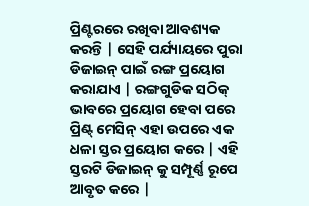ପ୍ରିଣ୍ଟରରେ ରଖିବା ଆବଶ୍ୟକ କରନ୍ତି | ସେହି ପର୍ଯ୍ୟାୟରେ ପୁରା ଡିଜାଇନ୍ ପାଇଁ ରଙ୍ଗ ପ୍ରୟୋଗ କରାଯାଏ | ରଙ୍ଗଗୁଡିକ ସଠିକ୍ ଭାବରେ ପ୍ରୟୋଗ ହେବା ପରେ ପ୍ରିଣ୍ଟ୍ ମେସିନ୍ ଏହା ଉପରେ ଏକ ଧଳା ସ୍ତର ପ୍ରୟୋଗ କରେ | ଏହି ସ୍ତରଟି ଡିଜାଇନ୍ କୁ ସମ୍ପୂର୍ଣ୍ଣ ରୂପେ ଆବୃତ କରେ |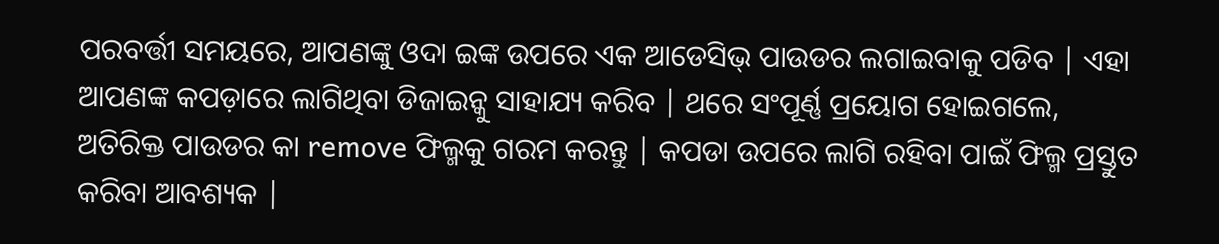ପରବର୍ତ୍ତୀ ସମୟରେ, ଆପଣଙ୍କୁ ଓଦା ଇଙ୍କ ଉପରେ ଏକ ଆଡେସିଭ୍ ପାଉଡର ଲଗାଇବାକୁ ପଡିବ | ଏହା ଆପଣଙ୍କ କପଡ଼ାରେ ଲାଗିଥିବା ଡିଜାଇନ୍କୁ ସାହାଯ୍ୟ କରିବ | ଥରେ ସଂପୂର୍ଣ୍ଣ ପ୍ରୟୋଗ ହୋଇଗଲେ, ଅତିରିକ୍ତ ପାଉଡର କା remove ଫିଲ୍ମକୁ ଗରମ କରନ୍ତୁ | କପଡା ଉପରେ ଲାଗି ରହିବା ପାଇଁ ଫିଲ୍ମ ପ୍ରସ୍ତୁତ କରିବା ଆବଶ୍ୟକ |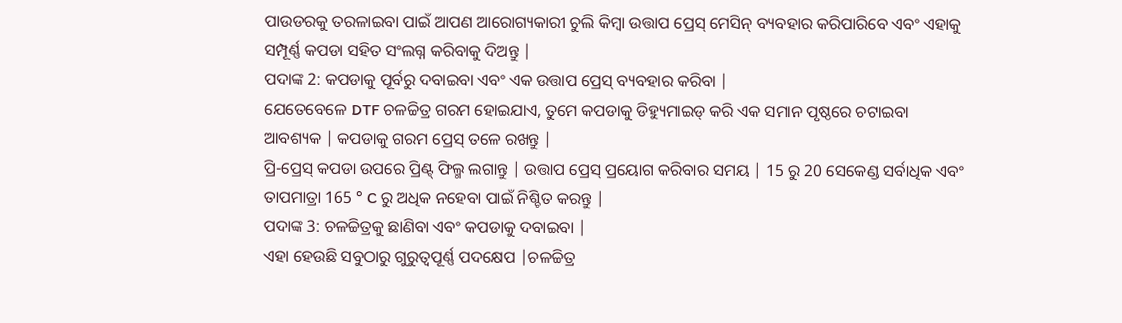ପାଉଡରକୁ ତରଳାଇବା ପାଇଁ ଆପଣ ଆରୋଗ୍ୟକାରୀ ଚୁଲି କିମ୍ବା ଉତ୍ତାପ ପ୍ରେସ୍ ମେସିନ୍ ବ୍ୟବହାର କରିପାରିବେ ଏବଂ ଏହାକୁ ସମ୍ପୂର୍ଣ୍ଣ କପଡା ସହିତ ସଂଲଗ୍ନ କରିବାକୁ ଦିଅନ୍ତୁ |
ପଦାଙ୍କ 2: କପଡାକୁ ପୂର୍ବରୁ ଦବାଇବା ଏବଂ ଏକ ଉତ୍ତାପ ପ୍ରେସ୍ ବ୍ୟବହାର କରିବା |
ଯେତେବେଳେ DTF ଚଳଚ୍ଚିତ୍ର ଗରମ ହୋଇଯାଏ, ତୁମେ କପଡାକୁ ଡିହ୍ୟୁମାଇଡ୍ କରି ଏକ ସମାନ ପୃଷ୍ଠରେ ଚଟାଇବା ଆବଶ୍ୟକ | କପଡାକୁ ଗରମ ପ୍ରେସ୍ ତଳେ ରଖନ୍ତୁ |
ପ୍ରି-ପ୍ରେସ୍ କପଡା ଉପରେ ପ୍ରିଣ୍ଟ୍ ଫିଲ୍ମ ଲଗାନ୍ତୁ | ଉତ୍ତାପ ପ୍ରେସ୍ ପ୍ରୟୋଗ କରିବାର ସମୟ | 15 ରୁ 20 ସେକେଣ୍ଡ ସର୍ବାଧିକ ଏବଂ ତାପମାତ୍ରା 165 ° C ରୁ ଅଧିକ ନହେବା ପାଇଁ ନିଶ୍ଚିତ କରନ୍ତୁ |
ପଦାଙ୍କ 3: ଚଳଚ୍ଚିତ୍ରକୁ ଛାଣିବା ଏବଂ କପଡାକୁ ଦବାଇବା |
ଏହା ହେଉଛି ସବୁଠାରୁ ଗୁରୁତ୍ୱପୂର୍ଣ୍ଣ ପଦକ୍ଷେପ |ଚଳଚ୍ଚିତ୍ର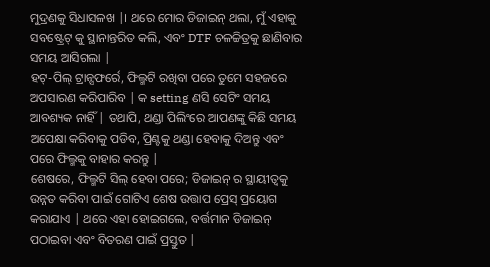ମୁଦ୍ରଣକୁ ସିଧାସଳଖ |। ଥରେ ମୋର ଡିଜାଇନ୍ ଥଲା, ମୁଁ ଏହାକୁ ସବଷ୍ଟ୍ରେଟ୍ କୁ ସ୍ଥାନାନ୍ତରିତ କଲି, ଏବଂ DTF ଚଳଚ୍ଚିତ୍ରକୁ ଛାଣିବାର ସମୟ ଆସିଗଲା |
ହଟ୍-ପିଲ୍ ଟ୍ରାନ୍ସଫର୍ରେ, ଫିଲ୍ମଟି ରଖିବା ପରେ ତୁମେ ସହଜରେ ଅପସାରଣ କରିପାରିବ | କ setting ଣସି ସେଟିଂ ସମୟ ଆବଶ୍ୟକ ନାହିଁ | ତଥାପି, ଥଣ୍ଡା ପିଲିଂରେ ଆପଣଙ୍କୁ କିଛି ସମୟ ଅପେକ୍ଷା କରିବାକୁ ପଡିବ, ପ୍ରିଣ୍ଟକୁ ଥଣ୍ଡା ହେବାକୁ ଦିଅନ୍ତୁ ଏବଂ ପରେ ଫିଲ୍ମକୁ ବାହାର କରନ୍ତୁ |
ଶେଷରେ, ଫିଲ୍ମଟି ସିଲ୍ ହେବା ପରେ; ଡିଜାଇନ୍ ର ସ୍ଥାୟୀତ୍ୱକୁ ଉନ୍ନତ କରିବା ପାଇଁ ଗୋଟିଏ ଶେଷ ଉତ୍ତାପ ପ୍ରେସ୍ ପ୍ରୟୋଗ କରାଯାଏ | ଥରେ ଏହା ହୋଇଗଲେ, ବର୍ତ୍ତମାନ ଡିଜାଇନ୍ ପଠାଇବା ଏବଂ ବିତରଣ ପାଇଁ ପ୍ରସ୍ତୁତ |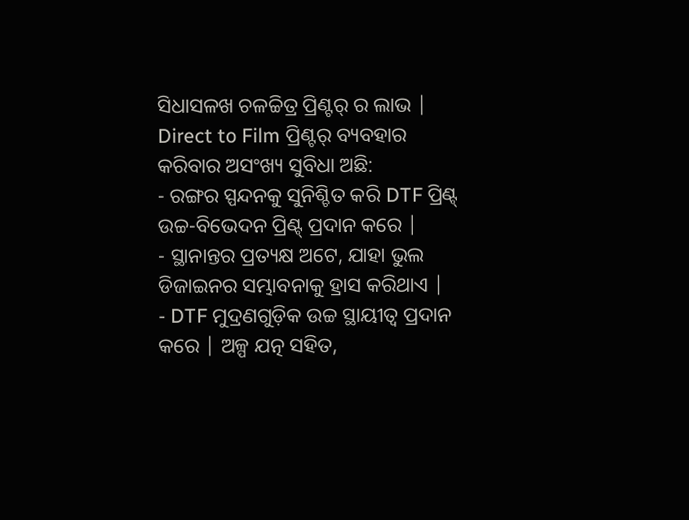ସିଧାସଳଖ ଚଳଚ୍ଚିତ୍ର ପ୍ରିଣ୍ଟର୍ ର ଲାଭ |
Direct to Film ପ୍ରିଣ୍ଟର୍ ବ୍ୟବହାର କରିବାର ଅସଂଖ୍ୟ ସୁବିଧା ଅଛି:
- ରଙ୍ଗର ସ୍ପନ୍ଦନକୁ ସୁନିଶ୍ଚିତ କରି DTF ପ୍ରିଣ୍ଟ୍ ଉଚ୍ଚ-ବିଭେଦନ ପ୍ରିଣ୍ଟ୍ ପ୍ରଦାନ କରେ |
- ସ୍ଥାନାନ୍ତର ପ୍ରତ୍ୟକ୍ଷ ଅଟେ, ଯାହା ଭୁଲ ଡିଜାଇନର ସମ୍ଭାବନାକୁ ହ୍ରାସ କରିଥାଏ |
- DTF ମୁଦ୍ରଣଗୁଡ଼ିକ ଉଚ୍ଚ ସ୍ଥାୟୀତ୍ୱ ପ୍ରଦାନ କରେ | ଅଳ୍ପ ଯତ୍ନ ସହିତ,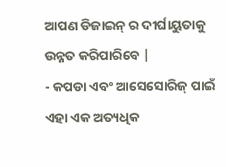ଆପଣ ଡିଜାଇନ୍ ର ଦୀର୍ଘାୟୁତାକୁ ଉନ୍ନତ କରିପାରିବେ |
- କପଡା ଏବଂ ଆସେସୋରିଜ୍ ପାଇଁ ଏହା ଏକ ଅତ୍ୟଧିକ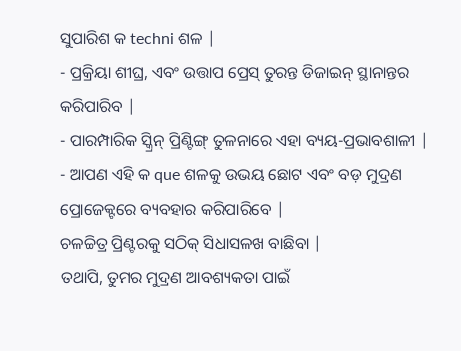ସୁପାରିଶ କ techni ଶଳ |
- ପ୍ରକ୍ରିୟା ଶୀଘ୍ର, ଏବଂ ଉତ୍ତାପ ପ୍ରେସ୍ ତୁରନ୍ତ ଡିଜାଇନ୍ ସ୍ଥାନାନ୍ତର କରିପାରିବ |
- ପାରମ୍ପାରିକ ସ୍କ୍ରିନ୍ ପ୍ରିଣ୍ଟିଙ୍ଗ୍ ତୁଳନାରେ ଏହା ବ୍ୟୟ-ପ୍ରଭାବଶାଳୀ |
- ଆପଣ ଏହି କ que ଶଳକୁ ଉଭୟ ଛୋଟ ଏବଂ ବଡ଼ ମୁଦ୍ରଣ ପ୍ରୋଜେକ୍ଟରେ ବ୍ୟବହାର କରିପାରିବେ |
ଚଳଚ୍ଚିତ୍ର ପ୍ରିଣ୍ଟରକୁ ସଠିକ୍ ସିଧାସଳଖ ବାଛିବା |
ତଥାପି, ତୁମର ମୁଦ୍ରଣ ଆବଶ୍ୟକତା ପାଇଁ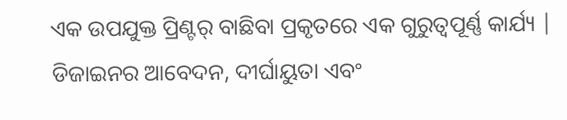ଏକ ଉପଯୁକ୍ତ ପ୍ରିଣ୍ଟର୍ ବାଛିବା ପ୍ରକୃତରେ ଏକ ଗୁରୁତ୍ୱପୂର୍ଣ୍ଣ କାର୍ଯ୍ୟ | ଡିଜାଇନର ଆବେଦନ, ଦୀର୍ଘାୟୁତା ଏବଂ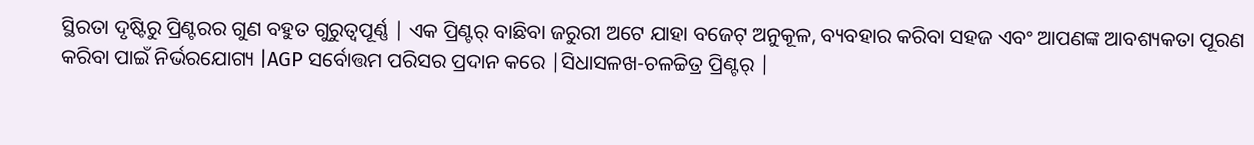ସ୍ଥିରତା ଦୃଷ୍ଟିରୁ ପ୍ରିଣ୍ଟରର ଗୁଣ ବହୁତ ଗୁରୁତ୍ୱପୂର୍ଣ୍ଣ | ଏକ ପ୍ରିଣ୍ଟର୍ ବାଛିବା ଜରୁରୀ ଅଟେ ଯାହା ବଜେଟ୍ ଅନୁକୂଳ, ବ୍ୟବହାର କରିବା ସହଜ ଏବଂ ଆପଣଙ୍କ ଆବଶ୍ୟକତା ପୂରଣ କରିବା ପାଇଁ ନିର୍ଭରଯୋଗ୍ୟ |AGP ସର୍ବୋତ୍ତମ ପରିସର ପ୍ରଦାନ କରେ |ସିଧାସଳଖ-ଚଳଚ୍ଚିତ୍ର ପ୍ରିଣ୍ଟର୍ |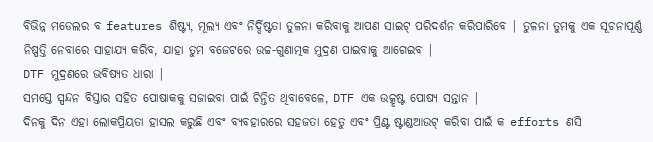ବିଭିନ୍ନ ମଡେଲର ବ features ଶିଷ୍ଟ୍ୟ, ମୂଲ୍ୟ ଏବଂ ନିର୍ଦ୍ଦିଷ୍ଟତା ତୁଳନା କରିବାକୁ ଆପଣ ସାଇଟ୍ ପରିଦର୍ଶନ କରିପାରିବେ | ତୁଳନା ତୁମକୁ ଏକ ସୂଚନାପୂର୍ଣ୍ଣ ନିଷ୍ପତ୍ତି ନେବାରେ ସାହାଯ୍ୟ କରିବ, ଯାହା ତୁମ ବଜେଟରେ ଉଚ୍ଚ-ଗୁଣାତ୍ମକ ମୁଦ୍ରଣ ପାଇବାକୁ ଆଗେଇବ |
DTF ମୁଦ୍ରଣରେ ଭବିଷ୍ୟତ ଧାରା |
ସମସ୍ତେ ସ୍ପନ୍ଦନ ବିସ୍ତାର ସହିତ ପୋଷାକକୁ ସଜାଇବା ପାଇଁ ଚିନ୍ତିତ ଥିବାବେଳେ, DTF ଏକ ଉତ୍କୃଷ୍ଟ ପୋଷ୍ୟ ସନ୍ତାନ |
ଦିନକୁ ଦିନ ଏହା ଲୋକପ୍ରିୟତା ହାସଲ କରୁଛି ଏବଂ ବ୍ୟବହାରରେ ସହଜତା ହେତୁ ଏବଂ ପ୍ରିଣ୍ଟ ଷ୍ଟାଣ୍ଡଆଉଟ୍ କରିବା ପାଇଁ କ efforts ଣସି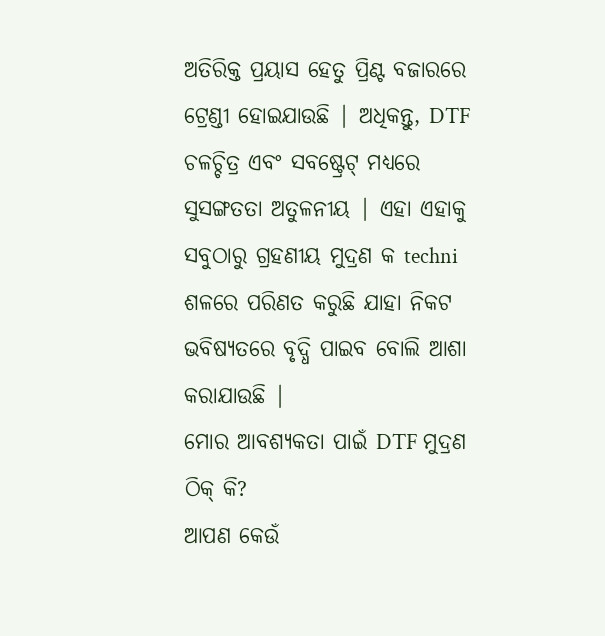ଅତିରିକ୍ତ ପ୍ରୟାସ ହେତୁ ପ୍ରିଣ୍ଟ ବଜାରରେ ଟ୍ରେଣ୍ଡୀ ହୋଇଯାଉଛି | ଅଧିକନ୍ତୁ, DTF ଚଳଚ୍ଚିତ୍ର ଏବଂ ସବଷ୍ଟ୍ରେଟ୍ ମଧ୍ୟରେ ସୁସଙ୍ଗତତା ଅତୁଳନୀୟ | ଏହା ଏହାକୁ ସବୁଠାରୁ ଗ୍ରହଣୀୟ ମୁଦ୍ରଣ କ techni ଶଳରେ ପରିଣତ କରୁଛି ଯାହା ନିକଟ ଭବିଷ୍ୟତରେ ବୃଦ୍ଧି ପାଇବ ବୋଲି ଆଶା କରାଯାଉଛି |
ମୋର ଆବଶ୍ୟକତା ପାଇଁ DTF ମୁଦ୍ରଣ ଠିକ୍ କି?
ଆପଣ କେଉଁ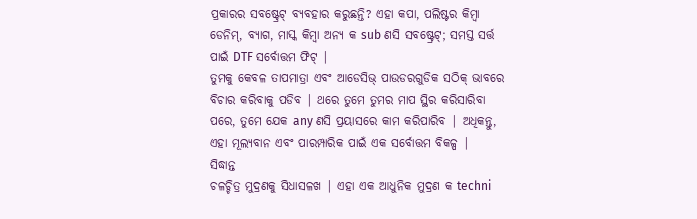ପ୍ରକାରର ସବଷ୍ଟ୍ରେଟ୍ ବ୍ୟବହାର କରୁଛନ୍ତି? ଏହା କପା, ପଲିଷ୍ଟର କିମ୍ବା ଡେନିମ୍, ବ୍ୟାଗ, ମାସ୍କ କିମ୍ବା ଅନ୍ୟ କ sub ଣସି ସବଷ୍ଟ୍ରେଟ୍; ସମସ୍ତ ସର୍ତ୍ତ ପାଇଁ DTF ସର୍ବୋତ୍ତମ ଫିଟ୍ |
ତୁମକୁ କେବଳ ତାପମାତ୍ରା ଏବଂ ଆଡେସିଭ୍ ପାଉଡରଗୁଡିକ ସଠିକ୍ ଭାବରେ ବିଚାର କରିବାକୁ ପଡିବ | ଥରେ ତୁମେ ତୁମର ମାପ ସ୍ଥିର କରିସାରିବା ପରେ, ତୁମେ ଯେକ any ଣସି ପ୍ରୟାସରେ କାମ କରିପାରିବ | ଅଧିକନ୍ତୁ, ଏହା ମୂଲ୍ୟବାନ ଏବଂ ପାରମ୍ପାରିକ ପାଇଁ ଏକ ସର୍ବୋତ୍ତମ ବିକଳ୍ପ |
ସିଦ୍ଧାନ୍ତ
ଚଳଚ୍ଚିତ୍ର ମୁଦ୍ରଣକୁ ସିଧାସଳଖ | ଏହା ଏକ ଆଧୁନିକ ମୁଦ୍ରଣ କ techni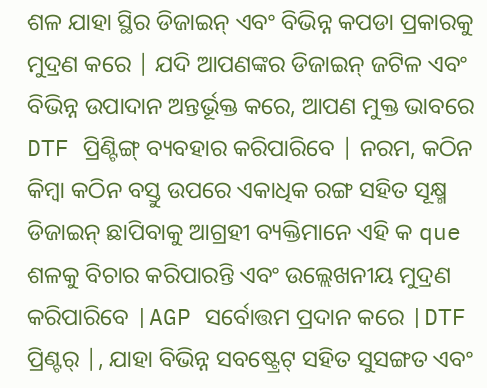ଶଳ ଯାହା ସ୍ଥିର ଡିଜାଇନ୍ ଏବଂ ବିଭିନ୍ନ କପଡା ପ୍ରକାରକୁ ମୁଦ୍ରଣ କରେ | ଯଦି ଆପଣଙ୍କର ଡିଜାଇନ୍ ଜଟିଳ ଏବଂ ବିଭିନ୍ନ ଉପାଦାନ ଅନ୍ତର୍ଭୂକ୍ତ କରେ, ଆପଣ ମୁକ୍ତ ଭାବରେ DTF ପ୍ରିଣ୍ଟିଙ୍ଗ୍ ବ୍ୟବହାର କରିପାରିବେ | ନରମ, କଠିନ କିମ୍ବା କଠିନ ବସ୍ତୁ ଉପରେ ଏକାଧିକ ରଙ୍ଗ ସହିତ ସୂକ୍ଷ୍ମ ଡିଜାଇନ୍ ଛାପିବାକୁ ଆଗ୍ରହୀ ବ୍ୟକ୍ତିମାନେ ଏହି କ que ଶଳକୁ ବିଚାର କରିପାରନ୍ତି ଏବଂ ଉଲ୍ଲେଖନୀୟ ମୁଦ୍ରଣ କରିପାରିବେ |AGP ସର୍ବୋତ୍ତମ ପ୍ରଦାନ କରେ |DTF ପ୍ରିଣ୍ଟର୍ |, ଯାହା ବିଭିନ୍ନ ସବଷ୍ଟ୍ରେଟ୍ ସହିତ ସୁସଙ୍ଗତ ଏବଂ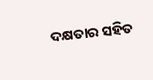ଦକ୍ଷତାର ସହିତ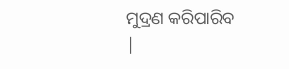ମୁଦ୍ରଣ କରିପାରିବ |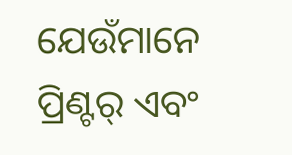ଯେଉଁମାନେ ପ୍ରିଣ୍ଟର୍ ଏବଂ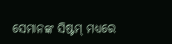ସେମାନଙ୍କ ସିଷ୍ଟମ୍ ମଧ୍ୟରେ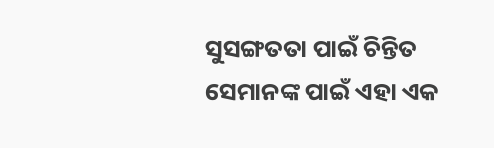ସୁସଙ୍ଗତତା ପାଇଁ ଚିନ୍ତିତ ସେମାନଙ୍କ ପାଇଁ ଏହା ଏକ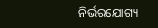ନିର୍ଭରଯୋଗ୍ୟ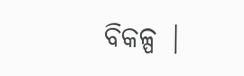ବିକଳ୍ପ |